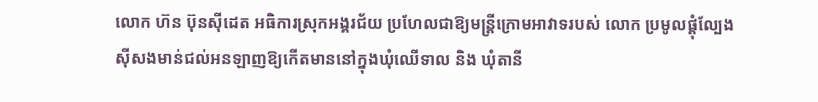លោក ហ៊ន ប៊ុនស៊ីដេត អធិការស្រុកអង្គរជ័យ ប្រហែលជាឱ្យមន្រ្តីក្រោមអាវាទរបស់ លោក ប្រមូលផ្តុំល្បែង
ស៊ីសងមាន់ជល់អនឡាញឱ្យកើតមាននៅក្នុងឃុំឈើទាល និង ឃុំតានី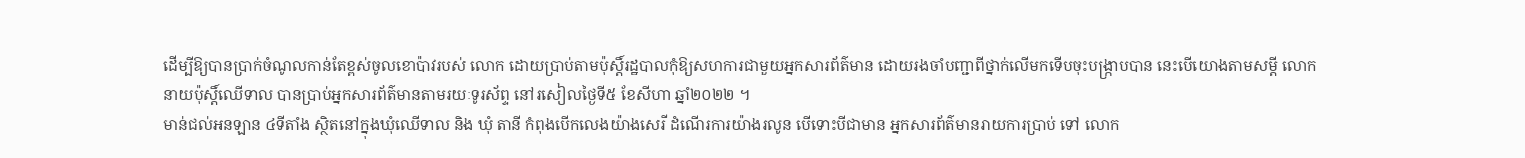ដើម្បីឱ្យបានប្រាក់ចំណូលកាន់តែខ្ពស់ចូលខោប៉ាវរបស់ លោក ដោយប្រាប់តាមប៉ុស្តិ៍រដ្ឋបាលកុំឱ្យសហការជាមួយអ្នកសារព័ត៌មាន ដោយរងចាំបញ្ជាពីថ្នាក់លើមកទើបចុះបង្រ្កាបបាន នេះបើយោងតាមសម្តី លោក នាយប៉ុស្តិ៍ឈើទាល បានប្រាប់អ្នកសារព័ត៌មានតាមរយៈទូរស័ព្ទ នៅរសៀលថ្ងៃទី៥ ខែសីហា ឆ្នាំ២០២២ ។
មាន់ជល់អនឡាន ៤ទីតាំង ស្ថិតនៅក្នុងឃុំឈើទាល និង ឃុំ តានី កំពុងបើកលេងយ៉ាងសេរី ដំណើរការយ៉ាងរលូន បើទោះបីជាមាន អ្នកសារព័ត៌មានរាយការប្រាប់ ទៅ លោក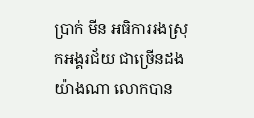ប្រាក់ មីន អធិការរងស្រុកអង្គរជ័យ ជាច្រើនដងយ៉ាងណា លោកបាន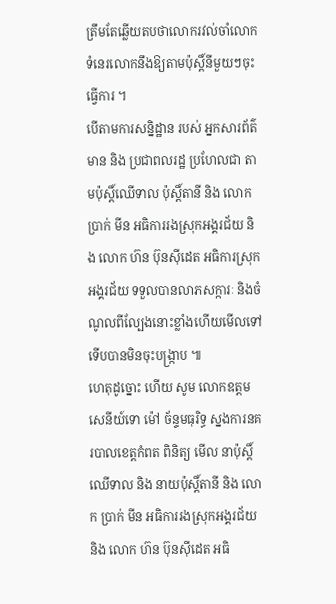ត្រឹមតែឆ្លើយតបថាលោករវល់ចាំលោកទំនេរលោកនឹងឱ្យតាមប៉ុស្តិ៍នីមួយៗចុះធ្វើការ ។
បើតាមការសន្និដ្ឋាន របស់ អ្នកសារព័ត៌មាន និង ប្រជាពលរដ្ឋ ប្រហែលជា តាមប៉ុស្តិ៍ឈើទាល ប៉ុស្តិ៍តានី និង លោក ប្រាក់ មីន អធិការរងស្រុកអង្គរជ័យ និង លោក ហ៊ន ប៊ុនស៊ីដេត អធិការស្រុកអង្គរជ័យ ទទួលបានលាភសក្ការៈ និងចំណូលពីល្បែងនោះខ្លាំងហើយមើលទៅ ទើបបានមិនចុះបង្រ្កាប ៕
ហេតុដូច្នោះ ហើយ សូម លោកឧត្តមសេនីយ៍ទោ ម៉ៅ ច័ន្ទមធុរិទ្ធ ស្នងការនគរបាលខេត្ដកំពត ពិនិត្យ មើល នាប៉ុស្តិ៍ឈើទាល និង នាយប៉ុស្តិ៍តានី និង លោក ប្រាក់ មីន អធិការរងស្រុកអង្គរជ័យ និង លោក ហ៊ន ប៊ុនស៊ីដេត អធិ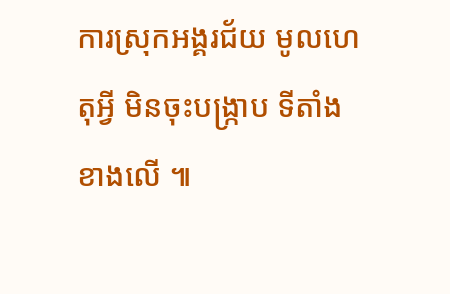ការស្រុកអង្គរជ័យ មូលហេតុអ្វី មិនចុះបង្រ្កាប ទីតាំងខាងលើ ៕